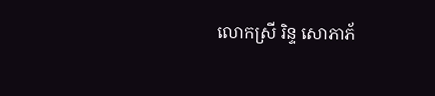លោកស្រី រិន្ទ សោភាភ័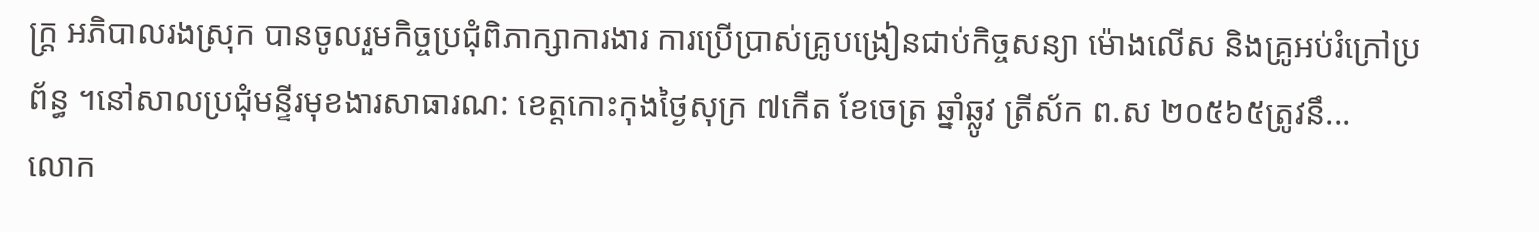ក្រ្ត អភិបាលរងស្រុក បានចូលរួមកិច្ចប្រជុំពិភាក្សាការងារ ការប្រើប្រាស់គ្រូបង្រៀនជាប់កិច្ចសន្យា ម៉ោងលើស និងគ្រូអប់រំក្រៅប្រព័ន្ធ ។នៅសាលប្រជុំមន្ទីរមុខងារសាធារណ: ខេត្តកោះកុងថ្ងៃសុក្រ ៧កើត ខែចេត្រ ឆ្នាំឆ្លូវ ត្រីស័ក ព.ស ២០៥៦៥ត្រូវនឹ...
លោក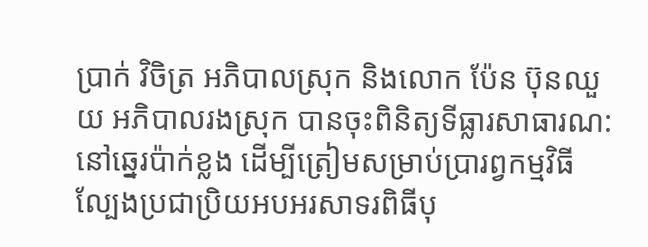ប្រាក់ វិចិត្រ អភិបាលស្រុក និងលោក ប៉ែន ប៊ុនឈួយ អភិបាលរងស្រុក បានចុះពិនិត្យទីធ្លារសាធារណ: នៅឆ្នេរប៉ាក់ខ្លង ដើម្បីត្រៀមសម្រាប់ប្រារព្វកម្មវិធីល្បែងប្រជាប្រិយអបអរសាទរពិធីបុ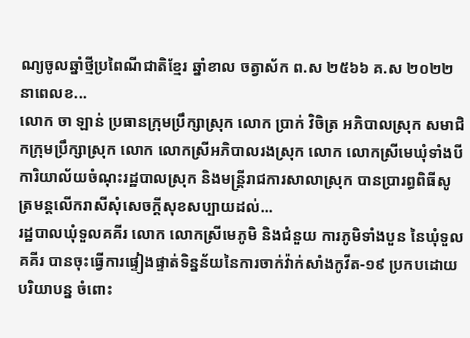ណ្យចូលឆ្នាំថ្មីប្រពៃណីជាតិខ្មែរ ឆ្នាំខាល ចត្វាស័ក ព.ស ២៥៦៦ គ.ស ២០២២ នាពេលខ...
លោក ចា ឡាន់ ប្រធានក្រុមប្រឹក្សាស្រុក លោក ប្រាក់ វិចិត្រ អភិបាលស្រុក សមាជិកក្រុមប្រឹក្សាស្រុក លោក លោកស្រីអភិបាលរងស្រុក លោក លោកស្រីមេឃុំទាំងបី ការិយាល័យចំណុះរដ្ឋបាលស្រុក និងមន្រ្តីរាជការសាលាស្រុក បានប្រារព្ធពិធីសូត្រមន្ដលើករាសីសុំសេចក្ដីសុខសប្បាយដល់...
រដ្ឋបាលឃុំទួលគគីរ លោក លោកស្រីមេភូមិ និងជំនួយ ការភូមិទាំងបួន នៃឃុំទួលគគីរ បានចុះធ្វើការផ្ទៀងផ្ទាត់ទិន្នន័យនៃការចាក់វ៉ាក់សាំងកូវីត-១៩ ប្រកបដោយបរិយាបន្ន ចំពោះ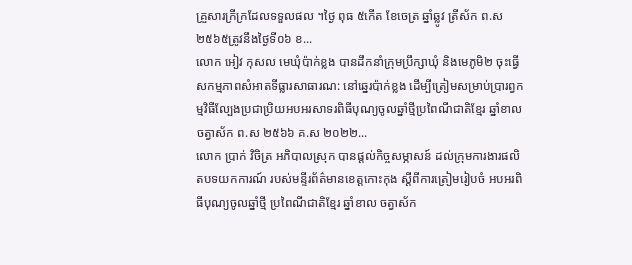គ្រួសារក្រីក្រដែលទទួលផល ។ថ្ងៃ ពុធ ៥កើត ខែចេត្រ ឆ្នាំឆ្លូវ ត្រីស័ក ព.ស ២៥៦៥ត្រូវនឹងថ្ងៃទី០៦ ខ...
លោក អៀវ កុសល មេឃុំប៉ាក់ខ្លង បានដឹកនាំក្រុមប្រឹក្សាឃុំ និងមេភូមិ២ ចុះធ្វើសកម្មភាពសំអាតទីធ្លារសាធារណ: នៅឆ្នេរប៉ាក់ខ្លង ដើម្បីត្រៀមសម្រាប់ប្រារព្វកម្មវិធីល្បែងប្រជាប្រិយអបអរសាទរពិធីបុណ្យចូលឆ្នាំថ្មីប្រពៃណីជាតិខ្មែរ ឆ្នាំខាល ចត្វាស័ក ព.ស ២៥៦៦ គ.ស ២០២២...
លោក ប្រាក់ វិចិត្រ អភិបាលស្រុក បានផ្ដល់កិច្ចសម្ភាសន៍ ដល់ក្រុមការងារផលិតបទយកការណ៍ របស់មន្ទីរព័ត៌មានខេត្តកោះកុង ស្ដីពីការត្រៀមរៀបចំ អបអរពិធីបុណ្យចូលឆ្នាំថ្មី ប្រពៃណីជាតិខ្មែរ ឆ្នាំខាល ចត្វាស័ក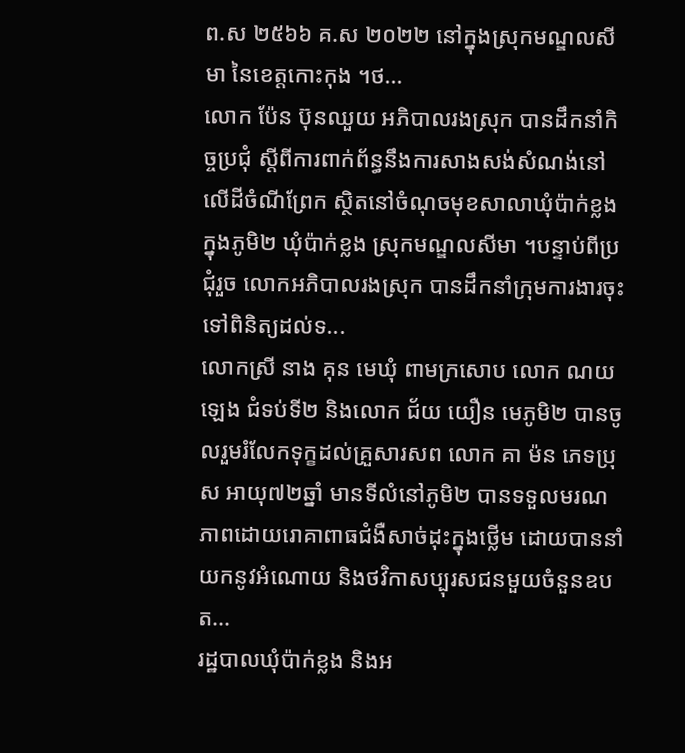ព.ស ២៥៦៦ គ.ស ២០២២ នៅក្នុងស្រុកមណ្ឌលសីមា នៃខេត្តកោះកុង ។ថ...
លោក ប៉ែន ប៊ុនឈួយ អភិបាលរងស្រុក បានដឹកនាំកិច្ចប្រជុំ ស្ដីពីការពាក់ព័ន្ធនឹងការសាងសង់សំណង់នៅលើដីចំណីព្រែក ស្ថិតនៅចំណុចមុខសាលាឃុំប៉ាក់ខ្លង ក្នុងភូមិ២ ឃុំប៉ាក់ខ្លង ស្រុកមណ្ឌលសីមា ។បន្ទាប់ពីប្រជុំរួច លោកអភិបាលរងស្រុក បានដឹកនាំក្រុមការងារចុះទៅពិនិត្យដល់ទ...
លោកស្រី នាង គុន មេឃុំ ពាមក្រសោប លោក ណយ ឡេង ជំទប់ទី២ និងលោក ជ័យ យឿន មេភូមិ២ បានចូលរួមរំលែកទុក្ខដល់គ្រួសារសព លោក គា ម៉ន ភេទប្រុស អាយុ៧២ឆ្នាំ មានទីលំនៅភូមិ២ បានទទួលមរណភាពដោយរោគាពាធជំងឺសាច់ដុះក្នុងថ្លើម ដោយបាននាំយកនូវអំណោយ និងថវិកាសប្បុរសជនមួយចំនួនឧបត...
រដ្ឋបាលឃុំប៉ាក់ខ្លង និងអ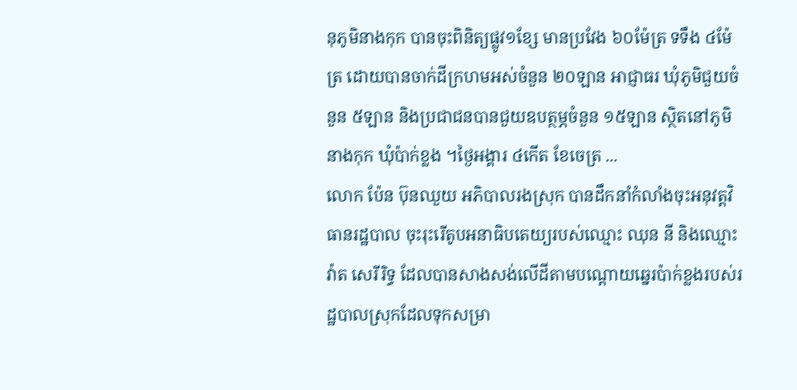នុភូមិនាងកុក បានចុះពិនិត្យផ្លូវ១ខ្សែ មានប្រវែង ៦០ម៉ែត្រ ទទឹង ៤ម៉ែត្រ ដោយបានចាក់ដីក្រហមអស់ចំនួន ២០ឡាន អាជ្ញាធរ ឃុំភូមិជួយចំនួន ៥ឡាន និងប្រជាជនបានជួយឧបត្ថម្ភចំនួន ១៥ឡាន ស្ថិតនៅភូមិនាងកុក ឃុំប៉ាក់ខ្លង ។ថ្ងៃអង្គារ ៤កើត ខែចេត្រ ...
លោក ប៉ែន ប៊ុនឈួយ អភិបាលរងស្រុក បានដឹកនាំកំលាំងចុះអនុវត្តវិធានរដ្ឋបាល ចុះរុះរើតូបអនាធិបតេយ្យរបស់ឈ្មោះ ឈុន នី និងឈ្មោះ វ៉ាត សេរីរិទ្ធ ដែលបានសាងសង់លើដីតាមបណ្តោយឆ្នេរប៉ាក់ខ្លងរបស់រដ្ឋបាលស្រុកដែលទុកសម្រា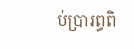ប់ប្រារព្ធពិ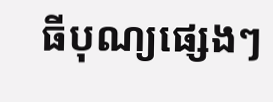ធីបុណ្យផ្សេងៗ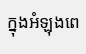ក្នុងអំឡុងពេ